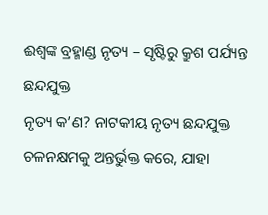ଈଶ୍ଵଙ୍କ ବ୍ରହ୍ମାଣ୍ଡ ନୃତ୍ୟ – ସୃଷ୍ଟିରୁ କ୍ରୁଶ ପର୍ଯ୍ୟନ୍ତ ଛନ୍ଦଯୁକ୍ତ
ନୃତ୍ୟ କ’ଣ? ନାଟକୀୟ ନୃତ୍ୟ ଛନ୍ଦଯୁକ୍ତ ଚଳନକ୍ଷମକୁ ଅନ୍ତର୍ଭୁକ୍ତ କରେ, ଯାହା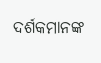ଦର୍ଶକମାନଙ୍କ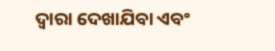ଦ୍ୱାରା ଦେଖାଯିବା ଏବଂ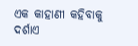ଏକ କାହାଣୀ କହିବାକୁ ଦର୍ଶାଏ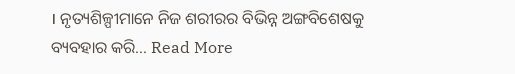। ନୃତ୍ୟଶିଳ୍ପୀମାନେ ନିଜ ଶରୀରର ବିଭିନ୍ନ ଅଙ୍ଗବିଶେଷକୁ ବ୍ୟବହାର କରି… Read More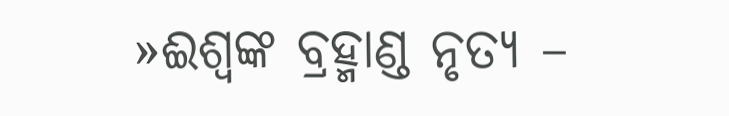»ଈଶ୍ଵଙ୍କ ବ୍ରହ୍ମାଣ୍ଡ ନୃତ୍ୟ –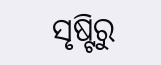ସୃଷ୍ଟିରୁ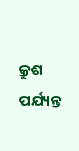କ୍ରୁଶ ପର୍ଯ୍ୟନ୍ତ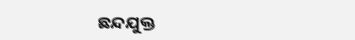ଛନ୍ଦଯୁକ୍ତ